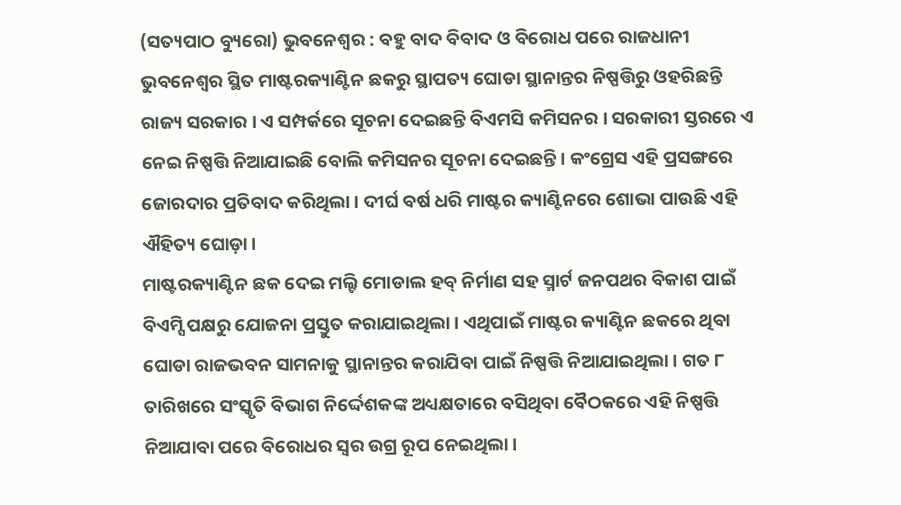(ସତ୍ୟପାଠ ବ୍ୟୁରୋ) ଭୁବନେଶ୍ୱର : ବହୁ ବାଦ ବିବାଦ ଓ ବିରୋଧ ପରେ ରାଜଧାନୀ ଭୁବନେଶ୍ୱର ସ୍ଥିତ ମାଷ୍ଟରକ୍ୟାଣ୍ଟିନ ଛକରୁ ସ୍ଥାପତ୍ୟ ଘୋଡା ସ୍ଥାନାନ୍ତର ନିଷ୍ପତ୍ତିରୁ ଓହରିଛନ୍ତି ରାଜ୍ୟ ସରକାର । ଏ ସମ୍ପର୍କରେ ସୂଚନା ଦେଇଛନ୍ତି ବିଏମସି କମିସନର । ସରକାରୀ ସ୍ତରରେ ଏ ନେଇ ନିଷ୍ପତ୍ତି ନିଆଯାଇଛି ବୋଲି କମିସନର ସୂଚନା ଦେଇଛନ୍ତି। କଂଗ୍ରେସ ଏହି ପ୍ରସଙ୍ଗରେ ଜୋରଦାର ପ୍ରତିବାଦ କରିଥିଲା । ଦୀର୍ଘ ବର୍ଷ ଧରି ମାଷ୍ଟର କ୍ୟାଣ୍ଟିନରେ ଶୋଭା ପାଉଛି ଏହି ଐହିତ୍ୟ ଘୋଡ଼ା।
ମାଷ୍ଟରକ୍ୟାଣ୍ଟିନ ଛକ ଦେଇ ମଲ୍ଟି ମୋଡାଲ ହବ୍ ନିର୍ମାଣ ସହ ସ୍ମାର୍ଟ ଜନପଥର ବିକାଶ ପାଇଁ ବିଏମ୍ସି ପକ୍ଷରୁ ଯୋଜନା ପ୍ରସ୍ତୁତ କରାଯାଇଥିଲା । ଏଥିପାଇଁ ମାଷ୍ଟର କ୍ୟାଣ୍ଟିନ ଛକରେ ଥିବା ଘୋଡା ରାଜଭବନ ସାମନାକୁ ସ୍ଥାନାନ୍ତର କରାଯିବା ପାଇଁ ନିଷ୍ପତ୍ତି ନିଆଯାଇଥିଲା । ଗତ ୮ ତାରିଖରେ ସଂସ୍କୃତି ବିଭାଗ ନିର୍ଦ୍ଦେଶକଙ୍କ ଅଧ୍ୟକ୍ଷତାରେ ବସିଥିବା ବୈଠକରେ ଏହି ନିଷ୍ପତ୍ତି ନିଆଯାବା ପରେ ବିରୋଧର ସ୍ୱର ଉଗ୍ର ରୂପ ନେଇଥିଲା।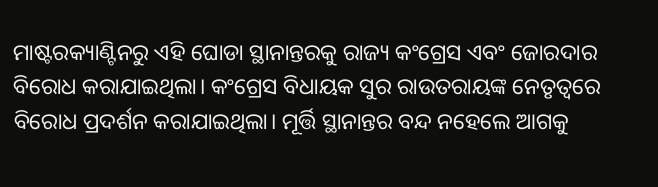ମାଷ୍ଟରକ୍ୟାଣ୍ଟିନରୁ ଏହି ଘୋଡା ସ୍ଥାନାନ୍ତରକୁ ରାଜ୍ୟ କଂଗ୍ରେସ ଏବଂ ଜୋରଦାର ବିରୋଧ କରାଯାଇଥିଲା। କଂଗ୍ରେସ ବିଧାୟକ ସୁର ରାଉତରାୟଙ୍କ ନେତୃତ୍ୱରେ ବିରୋଧ ପ୍ରଦର୍ଶନ କରାଯାଇଥିଲା। ମୂର୍ତ୍ତି ସ୍ଥାନାନ୍ତର ବନ୍ଦ ନହେଲେ ଆଗକୁ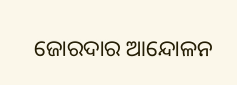ଜୋରଦାର ଆନ୍ଦୋଳନ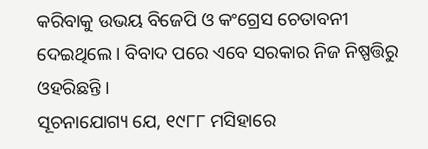କରିବାକୁ ଉଭୟ ବିଜେପି ଓ କଂଗ୍ରେସ ଚେତାବନୀ ଦେଇଥିଲେ। ବିବାଦ ପରେ ଏବେ ସରକାର ନିଜ ନିଷ୍ପତ୍ତିରୁ ଓହରିଛନ୍ତି ।
ସୂଚନାଯୋଗ୍ୟ ଯେ, ୧୯୮୮ ମସିହାରେ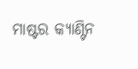ମାଷ୍ଟର କ୍ୟାଣ୍ଟିନ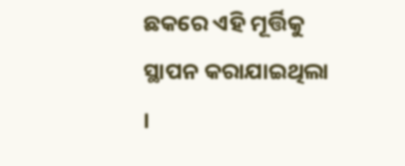ଛକରେ ଏହି ମୂର୍ତ୍ତିକୁ ସ୍ଥାପନ କରାଯାଇଥିଲା ।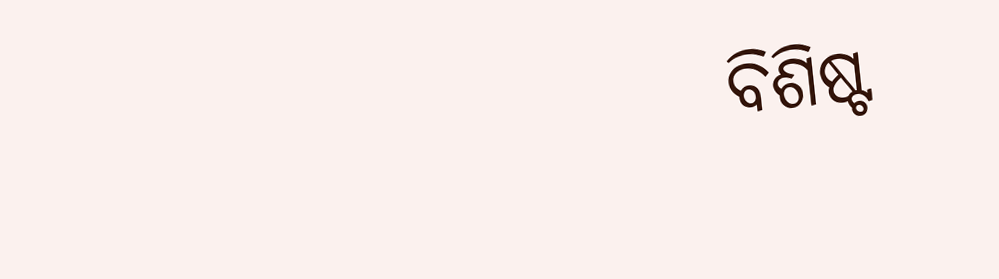ବିଶିଷ୍ଟ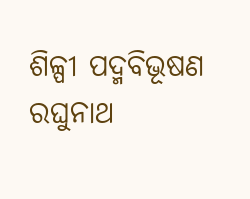ଶିଳ୍ପୀ ପଦ୍ମବିଭୂଷଣ ରଘୁନାଥ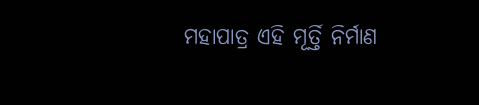ମହାପାତ୍ର ଏହି ମୂର୍ତ୍ତି ନିର୍ମାଣ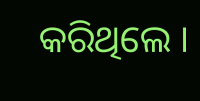କରିଥିଲେ ।